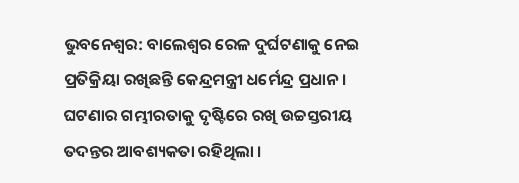ଭୁବନେଶ୍ବର: ବାଲେଶ୍ଵର ରେଳ ଦୁର୍ଘଟଣାକୁ ନେଇ ପ୍ରତିକ୍ରିୟା ରଖିଛନ୍ତି କେନ୍ଦ୍ରମନ୍ତ୍ରୀ ଧର୍ମେନ୍ଦ୍ର ପ୍ରଧାନ । ଘଟଣାର ଗମ୍ଭୀରତାକୁ ଦୃଷ୍ଟିରେ ରଖି ଉଚ୍ଚସ୍ତରୀୟ ତଦନ୍ତର ଆବଶ୍ୟକତା ରହିଥିଲା ।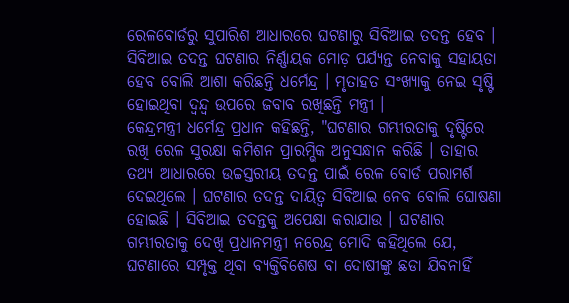ରେଳବୋର୍ଡରୁ ସୁପାରିଶ ଆଧାରରେ ଘଟଣାରୁ ସିବିଆଇ ତଦନ୍ତ ହେବ । ସିବିଆଇ ତଦନ୍ତ ଘଟଣାର ନିର୍ଣ୍ଣାୟକ ମୋଡ଼ ପର୍ଯ୍ୟନ୍ତ ନେବାକୁ ସହାୟତା ହେବ ବୋଲି ଆଶା କରିଛନ୍ତି ଧର୍ମେନ୍ଦ୍ର । ମୃତାହତ ସଂଖ୍ୟାକୁ ନେଇ ସୃଷ୍ଟି ହୋଇଥିବା ଦ୍ଵନ୍ଦ୍ବ ଉପରେ ଜବାବ ରଖିଛନ୍ତି ମନ୍ତ୍ରୀ ।
କେନ୍ଦ୍ରମନ୍ତ୍ରୀ ଧର୍ମେନ୍ଦ୍ର ପ୍ରଧାନ କହିଛନ୍ତି, "ଘଟଣାର ଗମ୍ଭୀରତାକୁ ଦୃଷ୍ଟିରେ ରଖି ରେଳ ସୁରକ୍ଷା କମିଶନ ପ୍ରାରମ୍ଭିକ ଅନୁସନ୍ଧାନ କରିଛି । ତାହାର ତଥ୍ୟ ଆଧାରରେ ଉଚ୍ଚସ୍ତରୀୟ ତଦନ୍ତ ପାଇଁ ରେଳ ବୋର୍ଡ ପରାମର୍ଶ ଦେଇଥିଲେ । ଘଟଣାର ତଦନ୍ତ ଦାୟିତ୍ବ ସିବିଆଇ ନେବ ବୋଲି ଘୋଷଣା ହୋଇଛି । ସିବିଆଇ ତଦନ୍ତକୁ ଅପେକ୍ଷା କରାଯାଉ । ଘଟଣାର ଗମ୍ଭୀରତାକୁ ଦେଖି ପ୍ରଧାନମନ୍ତ୍ରୀ ନରେନ୍ଦ୍ର ମୋଦି କହିଥିଲେ ଯେ, ଘଟଣାରେ ସମ୍ପୃକ୍ତ ଥିବା ବ୍ୟକ୍ତିବିଶେଷ ବା ଦୋଷୀଙ୍କୁ ଛଡା ଯିବନାହିଁ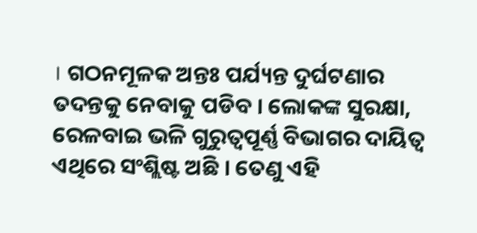। ଗଠନମୂଳକ ଅନ୍ତଃ ପର୍ଯ୍ୟନ୍ତ ଦୁର୍ଘଟଣାର ତଦନ୍ତକୁ ନେବାକୁ ପଡିବ । ଲୋକଙ୍କ ସୁରକ୍ଷା, ରେଳବାଇ ଭଳି ଗୁରୁତ୍ବପୂର୍ଣ୍ଣ ବିଭାଗର ଦାୟିତ୍ବ ଏଥିରେ ସଂଶ୍ଲିଷ୍ଟ ଅଛି । ତେଣୁ ଏହି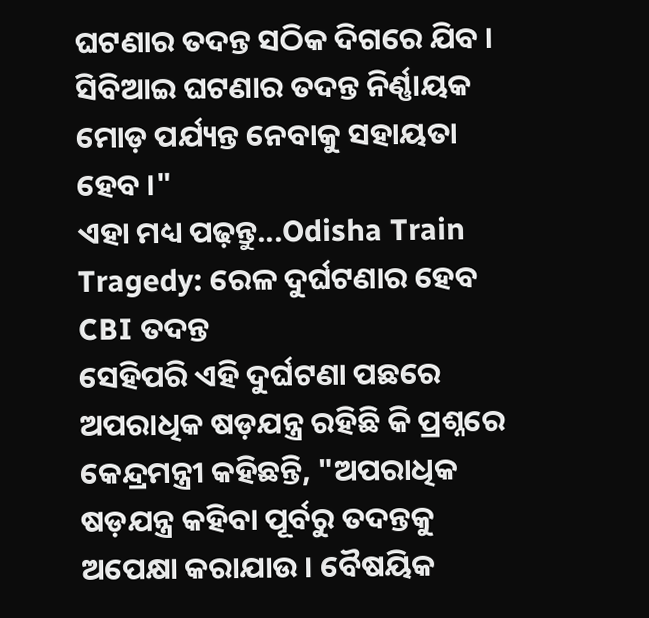ଘଟଣାର ତଦନ୍ତ ସଠିକ ଦିଗରେ ଯିବ । ସିବିଆଇ ଘଟଣାର ତଦନ୍ତ ନିର୍ଣ୍ଣାୟକ ମୋଡ଼ ପର୍ଯ୍ୟନ୍ତ ନେବାକୁ ସହାୟତା ହେବ ।"
ଏହା ମଧ୍ୟ ପଢ଼ନ୍ତୁ...Odisha Train Tragedy: ରେଳ ଦୁର୍ଘଟଣାର ହେବ CBI ତଦନ୍ତ
ସେହିପରି ଏହି ଦୁର୍ଘଟଣା ପଛରେ ଅପରାଧିକ ଷଡ଼ଯନ୍ତ୍ର ରହିଛି କି ପ୍ରଶ୍ନରେ କେନ୍ଦ୍ରମନ୍ତ୍ରୀ କହିଛନ୍ତି, "ଅପରାଧିକ ଷଡ଼ଯନ୍ତ୍ର କହିବା ପୂର୍ବରୁ ତଦନ୍ତକୁ ଅପେକ୍ଷା କରାଯାଉ । ବୈଷୟିକ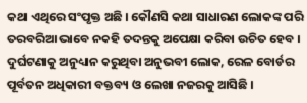କଥା ଏଥିରେ ସଂପୃକ୍ତ ଅଛି । କୌଣସି କଥା ସାଧାରଣ ଲୋକଙ୍କ ପରି ତରବରିଆ ଭାବେ ନକହି ତଦନ୍ତକୁ ଅପେକ୍ଷା କରିବା ଉଚିତ ହେବ । ଦୁର୍ଘଟଣାକୁ ଅନୁଧ୍ୟାନ କରୁଥିବା ଅନୁଭବୀ ଲୋକ, ରେଳ ବୋର୍ଡର ପୂର୍ବତନ ଅଧିକାରୀ ବକ୍ତବ୍ୟ ଓ ଲେଖା ନଜରକୁ ଆସିଛି ।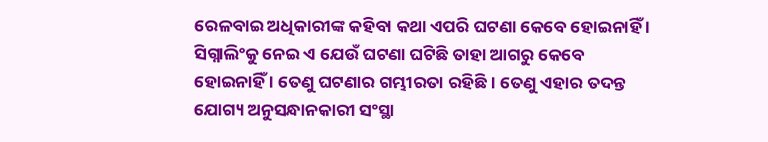ରେଳବାଇ ଅଧିକାରୀଙ୍କ କହିବା କଥା ଏପରି ଘଟଣା କେବେ ହୋଇନାହିଁ । ସିଗ୍ନାଲିଂକୁ ନେଇ ଏ ଯେଉଁ ଘଟଣା ଘଟିଛି ତାହା ଆଗରୁ କେବେ ହୋଇନାହିଁ । ତେଣୁ ଘଟଣାର ଗମ୍ଭୀରତା ରହିଛି । ତେଣୁ ଏହାର ତଦନ୍ତ ଯୋଗ୍ୟ ଅନୁସନ୍ଧାନକାରୀ ସଂସ୍ଥା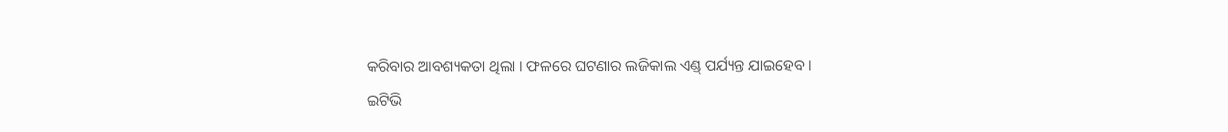କରିବାର ଆବଶ୍ୟକତା ଥିଲା । ଫଳରେ ଘଟଣାର ଲଜିକାଲ ଏଣ୍ଡ୍ ପର୍ଯ୍ୟନ୍ତ ଯାଇହେବ ।
ଇଟିଭି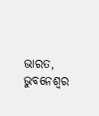ଭାରତ, ଭୁବନେଶ୍ବର